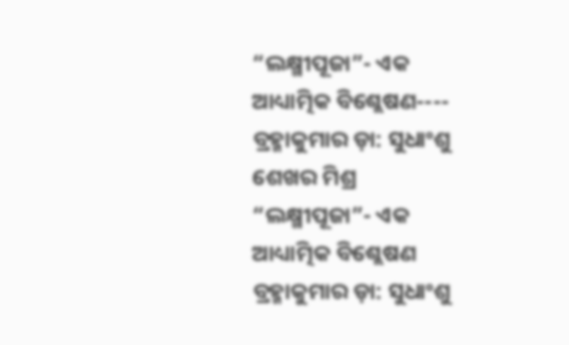“ଲକ୍ଷ୍ମୀପୂଜା”- ଏକ ଆଧ୍ୟାତ୍ମିକ ବିଶ୍ଲେଷଣ---- ବ୍ରହ୍ମାକୁମାର ଡ଼ା: ସୁଧାଂଶୁ ଶେଖର ମିଶ୍ର
“ଲକ୍ଷ୍ମୀପୂଜା”- ଏକ ଆଧ୍ୟାତ୍ମିକ ବିଶ୍ଲେଷଣ
ବ୍ରହ୍ମାକୁମାର ଡ଼ା: ସୁଧାଂଶୁ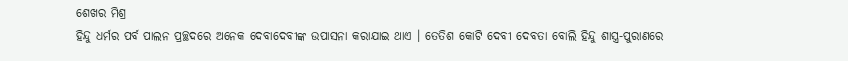ଶେଖର ମିଶ୍ର
ହିନ୍ଦୁ ଧର୍ମର ପର୍ବ ପାଲନ ପ୍ରଚ୍ଛଦରେ ଅନେକ ଦେବାଦେବୀଙ୍କ ଉପାସନା କରାଯାଇ ଥାଏ । ତେତିଶ କୋଟି ଦେବୀ ଦେବତା ବୋଲି ହିନ୍ଦୁ ଶାସ୍ତ୍ର-ପୁରାଣରେ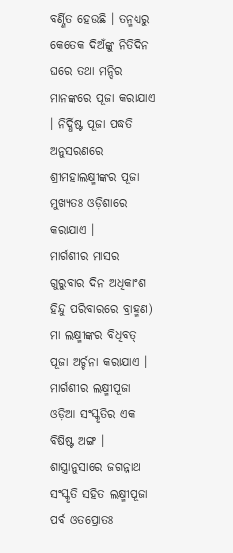ବର୍ଣ୍ଣିତ ହେଉଛି । ତନ୍ମଧ୍ୟରୁ କେତେକ ଦିଅଁଙ୍କୁ ନିତିଦିନ ଘରେ ତଥା ମନ୍ଦିର ମାନଙ୍କରେ ପୂଜା କରାଯାଏ । ନିର୍ଦ୍ଧିଷ୍ଟ ପୂଜା ପଦ୍ଧତି ଅନୁସରଣରେ ଶ୍ରୀମହାଲକ୍ଷ୍ମୀଙ୍କର ପୂଜା ମୁଖ୍ୟତଃ ଓଡ଼ିଶାରେ କରାଯାଏ ।
ମାର୍ଗଶୀର ମାସର ଗୁରୁବାର ଦିନ ଅଧିକାଂଶ ହିନ୍ଦୁ ପରିବାରରେ ବ୍ରାହ୍ମଣ) ମା ଲକ୍ଷ୍ମୀଙ୍କର ବିଧିବତ୍ ପୂଜା ଅର୍ଚ୍ଚନା କରାଯାଏ । ମାର୍ଗଶୀର ଲକ୍ଷ୍ମୀପୂଜା ଓଡ଼ିଆ ସଂସ୍କୃତିର ଏକ ବିଷିଷ୍ଟ ଅଙ୍ଗ । ଶାସ୍ତ୍ରାନୁସାରେ ଜଗନ୍ନାଥ ସଂସ୍କୃତି ସହିତ ଲକ୍ଷ୍ମୀପୂଜା ପର୍ବ ଓତପ୍ରୋତଃ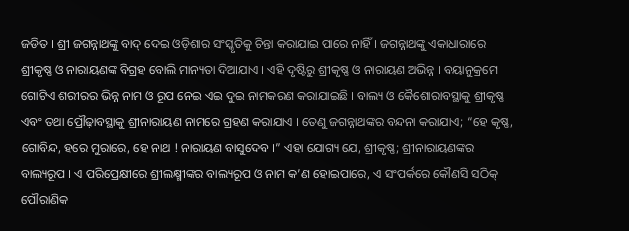ଜଡିତ । ଶ୍ରୀ ଜଗନ୍ନାଥଙ୍କୁ ବାଦ୍ ଦେଇ ଓଡ଼ିଶାର ସଂସ୍କୃତିକୁ ଚିନ୍ତା କରାଯାଇ ପାରେ ନାହିଁ । ଜଗନ୍ନାଥଙ୍କୁ ଏକାଧାରାରେ ଶ୍ରୀକୃଷ୍ଣ ଓ ନାରାୟଣଙ୍କ ବିଗ୍ରହ ବୋଲି ମାନ୍ୟତା ଦିଆଯାଏ । ଏହି ଦୃଷ୍ଟିରୁ ଶ୍ରୀକୃଷ୍ଣ ଓ ନାରାୟଣ ଅଭିନ୍ନ । ବୟାନୁକ୍ରମେ ଗୋଟିଏ ଶରୀରର ଭିନ୍ନ ନାମ ଓ ରୂପ ନେଇ ଏଇ ଦୁଇ ନାମକରଣ କରାଯାଇଛି । ବାଲ୍ୟ ଓ କୈଶୋରାବସ୍ଥାକୁ ଶ୍ରୀକୃଷ୍ଣ ଏବଂ ତଥା ପ୍ରୌଢ଼ାବସ୍ଥାକୁ ଶ୍ରୀନାରାୟଣ ନାମରେ ଗ୍ରହଣ କରାଯାଏ । ତେଣୁ ଜଗନ୍ନାଥଙ୍କର ବନ୍ଦନା କରାଯାଏ; “ହେ କୃଷ୍ଣ, ଗୋବିନ୍ଦ, ହରେ ମୁରାରେ, ହେ ନାଥ ! ନାରାୟଣ ବାସୁଦେବ ।” ଏହା ଯୋଗ୍ୟ ଯେ, ଶ୍ରୀକୃଷ୍ଣ; ଶ୍ରୀନାରାୟଣଙ୍କର ବାଲ୍ୟରୂପ । ଏ ପରିପ୍ରେକ୍ଷୀରେ ଶ୍ରୀଲକ୍ଷ୍ମୀଙ୍କର ବାଲ୍ୟରୂପ ଓ ନାମ କ’ଣ ହୋଇପାରେ, ଏ ସଂପର୍କରେ କୌଣସି ସଠିକ୍ ପୌରାଣିକ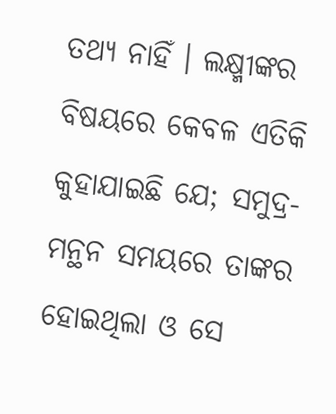ତଥ୍ୟ ନାହିଁ । ଲକ୍ଷ୍ମୀଙ୍କର ବିଷୟରେ କେବଳ ଏତିକି କୁହାଯାଇଛି ଯେ; ସମୁଦ୍ର-ମନ୍ଥନ ସମୟରେ ତାଙ୍କର ହୋଇଥିଲା ଓ ସେ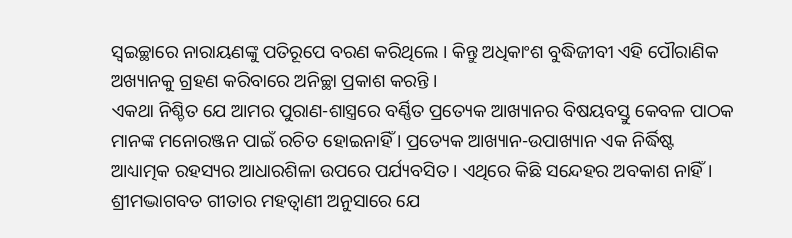ସ୍ୱଇଚ୍ଛାରେ ନାରାୟଣଙ୍କୁ ପତିରୂପେ ବରଣ କରିଥିଲେ । କିନ୍ତୁ ଅଧିକାଂଶ ବୁଦ୍ଧିଜୀବୀ ଏହି ପୌରାଣିକ ଅଖ୍ୟାନକୁ ଗ୍ରହଣ କରିବାରେ ଅନିଚ୍ଛା ପ୍ରକାଶ କରନ୍ତି ।
ଏକଥା ନିଶ୍ଚିତ ଯେ ଆମର ପୁରାଣ-ଶାସ୍ତ୍ରରେ ବର୍ଣ୍ଣିତ ପ୍ରତ୍ୟେକ ଆଖ୍ୟାନର ବିଷୟବସ୍ତୁ କେବଳ ପାଠକ ମାନଙ୍କ ମନୋରଞ୍ଜନ ପାଇଁ ରଚିତ ହୋଇନାହିଁ । ପ୍ରତ୍ୟେକ ଆଖ୍ୟାନ-ଉପାଖ୍ୟାନ ଏକ ନିର୍ଦ୍ଧିଷ୍ଟ ଆଧ୍ୟାତ୍ମକ ରହସ୍ୟର ଆଧାରଶିଳା ଉପରେ ପର୍ଯ୍ୟବସିତ । ଏଥିରେ କିଛି ସନ୍ଦେହର ଅବକାଶ ନାହିଁ । ଶ୍ରୀମଦ୍ଭାଗବତ ଗୀତାର ମହତ୍ବାଣୀ ଅନୁସାରେ ଯେ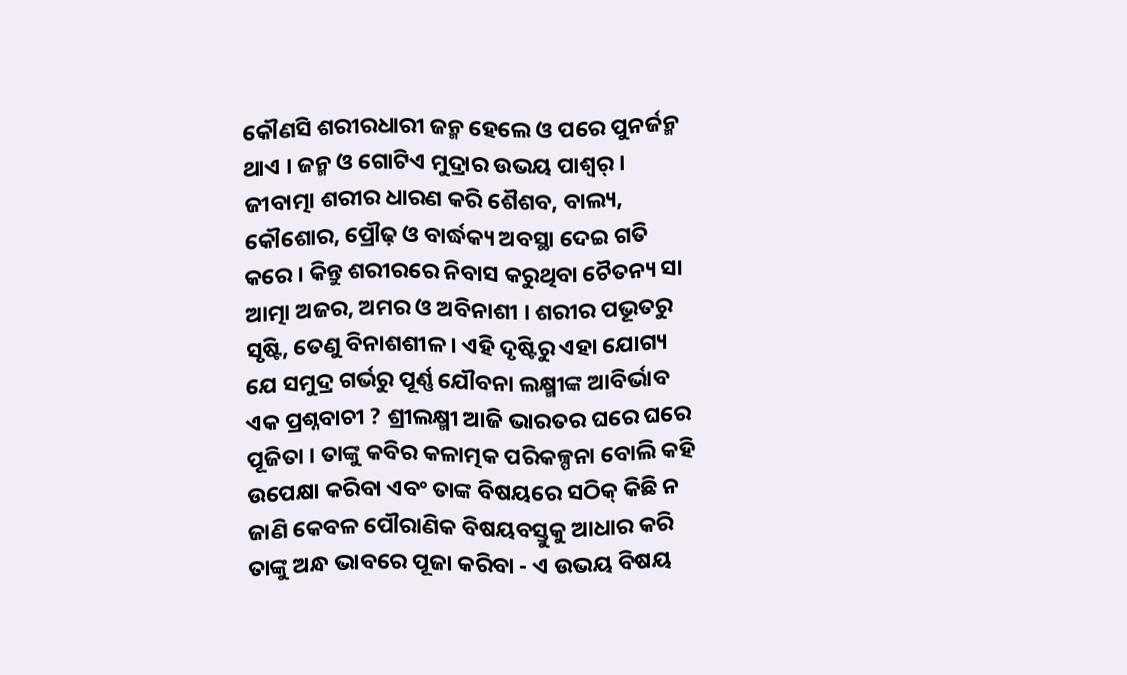କୌଣସି ଶରୀରଧାରୀ ଜନ୍ମ ହେଲେ ଓ ପରେ ପୁନର୍ଜନ୍ମ ଥାଏ । ଜନ୍ମ ଓ ଗୋଟିଏ ମୁଦ୍ରାର ଉଭୟ ପାଶ୍ୱର୍ । ଜୀବାତ୍ମା ଶରୀର ଧାରଣ କରି ଶୈଶବ, ବାଲ୍ୟ, କୌଶୋର, ପ୍ରୌଢ଼ ଓ ବାର୍ଦ୍ଧକ୍ୟ ଅବସ୍ଥା ଦେଇ ଗତି କରେ । କିନ୍ତୁ ଶରୀରରେ ନିବାସ କରୁଥିବା ଚୈତନ୍ୟ ସା ଆତ୍ମା ଅଜର, ଅମର ଓ ଅବିନାଶୀ । ଶରୀର ପଭୂତରୁ ସୃଷ୍ଟି, ତେଣୁ ବିନାଶଶୀଳ । ଏହି ଦୃଷ୍ଟିରୁ ଏହା ଯୋଗ୍ୟ ଯେ ସମୁଦ୍ର ଗର୍ଭରୁ ପୂର୍ଣ୍ଣ ଯୌବନା ଲକ୍ଷ୍ମୀଙ୍କ ଆବିର୍ଭାବ ଏକ ପ୍ରଶ୍ନବାଚୀ ? ଶ୍ରୀଲକ୍ଷ୍ମୀ ଆଜି ଭାରତର ଘରେ ଘରେ ପୂଜିତା । ତାଙ୍କୁ କବିର କଳାତ୍ମକ ପରିକଳ୍ପନା ବୋଲି କହି ଉପେକ୍ଷା କରିବା ଏବଂ ତାଙ୍କ ବିଷୟରେ ସଠିକ୍ କିଛି ନ ଜାଣି କେବଳ ପୌରାଣିକ ବିଷୟବସ୍ତୁକୁ ଆଧାର କରି ତାଙ୍କୁ ଅନ୍ଧ ଭାବରେ ପୂଜା କରିବା - ଏ ଉଭୟ ବିଷୟ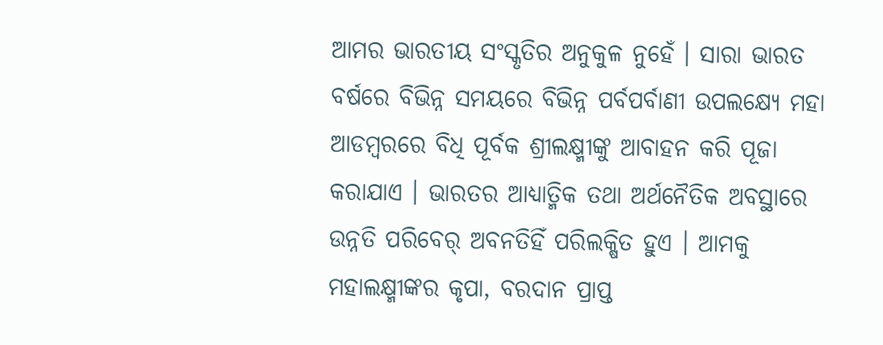ଆମର ଭାରତୀୟ ସଂସ୍କୃତିର ଅନୁକୁଳ ନୁହେଁ । ସାରା ଭାରତ ବର୍ଷରେ ବିଭିନ୍ନ ସମୟରେ ବିଭିନ୍ନ ପର୍ବପର୍ବାଣୀ ଉପଲକ୍ଷ୍ୟେ ମହା ଆଡମ୍ବରରେ ବିଧି ପୂର୍ବକ ଶ୍ରୀଲକ୍ଷ୍ମୀଙ୍କୁ ଆବାହନ କରି ପୂଜା କରାଯାଏ । ଭାରତର ଆଧ୍ୟାତ୍ମିକ ତଥା ଅର୍ଥନୈତିକ ଅବସ୍ଥାରେ ଉନ୍ନତି ପରିବେର୍ ଅବନତିହିଁ ପରିଲକ୍ଷିତ ହୁଏ । ଆମକୁ ମହାଲକ୍ଷ୍ମୀଙ୍କର କୃପା, ବରଦାନ ପ୍ରାପ୍ତ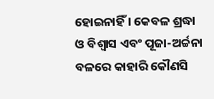ହୋଇନାହିଁ । କେବଳ ଶ୍ରଦ୍ଧା ଓ ବିଶ୍ୱାସ ଏବଂ ପୂଜା-ଅର୍ଚ୍ଚନା ବଳରେ କାହାରି କୌଣସି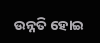ଉନ୍ନତି ହୋଇ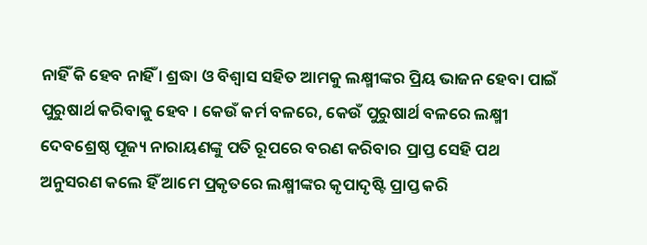ନାହିଁ କି ହେବ ନାହିଁ । ଶ୍ରଦ୍ଧା ଓ ବିଶ୍ୱାସ ସହିତ ଆମକୁ ଲକ୍ଷ୍ମୀଙ୍କର ପ୍ରିୟ ଭାଜନ ହେବା ପାଇଁ ପୁରୁଷାର୍ଥ କରିବାକୁ ହେବ । କେଉଁ କର୍ମ ବଳରେ, କେଉଁ ପୁରୁଷାର୍ଥ ବଳରେ ଲକ୍ଷ୍ମୀ ଦେବଶ୍ରେଷ୍ଠ ପୂଜ୍ୟ ନାରାୟଣଙ୍କୁ ପତି ରୂପରେ ବରଣ କରିବାର ପ୍ରାପ୍ତ ସେହି ପଥ ଅନୁସରଣ କଲେ ହିଁ ଆମେ ପ୍ରକୃତରେ ଲକ୍ଷ୍ମୀଙ୍କର କୃପାଦୃଷ୍ଟି ପ୍ରାପ୍ତ କରି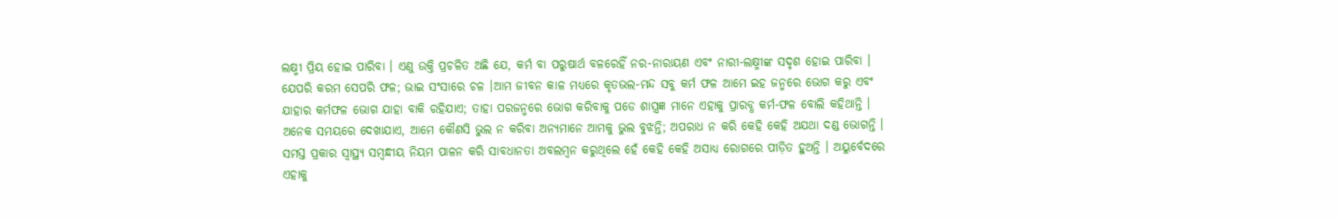ଲକ୍ଷ୍ମୀ ପ୍ରିୟ ହୋଇ ପାରିବା । ଏଣୁ ଉକ୍ତି ପ୍ରଚଳିତ ଅଛି ଯେ, କର୍ମ ବା ପରୁଷାର୍ଥ ବଳରେହିଁ ନର-ନାରାୟଣ ଏବଂ ନାରୀ-ଲକ୍ଷ୍ମୀଙ୍କ ସଦୃଶ ହୋଇ ପାରିବା । ଯେପରି କରମ ସେପରି ଫଳ; ଭାଇ ସଂସାରେ ଚଳ ।ଆମ ଜୀବନ କାଳ ମଧ୍ୟରେ କୃତଭଲ-ମନ୍ଦ ସବୁ କର୍ମ ଫଳ ଆମେ ଇହ ଜନ୍ମରେ ଭୋଗ କରୁ ଏବଂ ଯାହାର କର୍ମଫଳ ଭୋଗ ଯାହା ବାକି ରହିଯାଏ; ତାହା ପରଜନ୍ମରେ ଭୋଗ କରିବାକୁ ପଡେ ଶାସ୍ତ୍ରଜ୍ଞ ମାନେ ଏହାକୁ ପ୍ରାରବ୍ଧ କର୍ମ-ଫଳ ବୋଲି କହିଥାନ୍ତି । ଅନେକ ସମୟରେ ଦେଖାଯାଏ, ଆମେ କୌଣସି ଭୁଲ ନ କରିବା ଅନ୍ୟମାନେ ଆମକୁ ଭୁଲ ବୁଝନ୍ତି; ଅପରାଧ ନ କରି କେହି କେହି ଅଯଥା ଦଣ୍ଡ ଭୋଗନ୍ତି । ସମସ୍ତ ପ୍ରକାର ସ୍ୱାସ୍ଥ୍ୟ ସମ୍ବନ୍ଧୀୟ ନିୟମ ପାଳନ କରି ସାବଧାନତା ଅବଲମ୍ବନ କରୁଥିଲେ ହେଁ କେହି କେହି ଅସାଧ୍ୟ ରୋଗରେ ପୀଡ଼ିତ ହୁଅନ୍ତି । ଅୟୁର୍ବେଦରେ ଏହାକୁ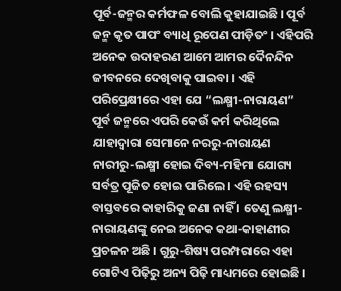ପୂର୍ବ-ଜନ୍ମର କର୍ମଫଳ ବୋଲି କୁହାଯାଇଛି । ପୂର୍ବ ଜନ୍ମ କୃତ ପାପଂ ବ୍ୟାଧି ରୂପେଣ ପୀଡ଼ିତଂ । ଏହିପରି ଅନେକ ଉଦାହରଣ ଆମେ ଆମର ଦୈନନ୍ଦିନ ଜୀବନରେ ଦେଖିବାକୁ ପାଇବା । ଏହି ପରିପ୍ରେକ୍ଷୀରେ ଏହା ଯେ “ଲକ୍ଷ୍ମୀ-ନାରାୟଣ” ପୂର୍ବ ଜନ୍ମରେ ଏପରି କେଉଁ କର୍ମ କରିଥିଲେ ଯାହାଦ୍ୱାରା ସେମାନେ ନରରୁ-ନାରାୟଣ ନାରୀରୁ-ଲକ୍ଷ୍ମୀ ହୋଇ ଦିବ୍ୟ-ମହିମା ଯୋଗ୍ୟ ସର୍ବତ୍ର ପୂଜିତ ହୋଇ ପାରିଲେ । ଏହି ରହସ୍ୟ ବାସ୍ତବରେ କାହାରିକୁ ଜଣା ନାହିଁ । ତେଣୁ ଲକ୍ଷ୍ମୀ-ନାରାୟଣଙ୍କୁ ନେଇ ଅନେକ କଥା-କାହାଣୀର ପ୍ରଚଳନ ଅଛି । ଗୁରୁ-ଶିଷ୍ୟ ପରମ୍ପରାରେ ଏହା ଗୋଟିଏ ପିଢ଼ିରୁ ଅନ୍ୟ ପିଢ଼ି ମାଧ୍ୟମରେ ହୋଇଛି ।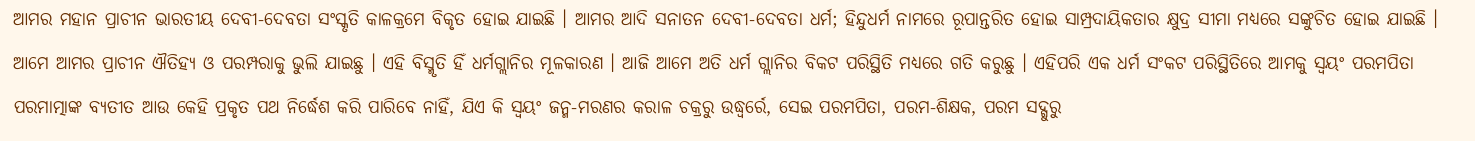ଆମର ମହାନ ପ୍ରାଚୀନ ଭାରତୀୟ ଦେବୀ-ଦେବତା ସଂସ୍କୃତି କାଳକ୍ରମେ ବିକୃତ ହୋଇ ଯାଇଛି । ଆମର ଆଦି ସନାତନ ଦେବୀ-ଦେବତା ଧର୍ମ; ହିନ୍ଦୁଧର୍ମ ନାମରେ ରୂପାନ୍ତରିତ ହୋଇ ସାମ୍ପ୍ରଦାୟିକତାର କ୍ଷୁଦ୍ର ସୀମା ମଧ୍ୟରେ ସଙ୍କୁଚିତ ହୋଇ ଯାଇଛି । ଆମେ ଆମର ପ୍ରାଚୀନ ଐତିହ୍ୟ ଓ ପରମ୍ପରାକୁ ଭୁଲି ଯାଇଛୁ । ଏହି ବିସ୍ମୃତି ହିଁ ଧର୍ମଗ୍ଲାନିର ମୂଳକାରଣ । ଆଜି ଆମେ ଅତି ଧର୍ମ ଗ୍ଲାନିର ବିକଟ ପରିସ୍ଥିତି ମଧ୍ୟରେ ଗତି କରୁଛୁ । ଏହିପରି ଏକ ଧର୍ମ ସଂକଟ ପରିସ୍ଥିତିରେ ଆମକୁ ସ୍ୱୟଂ ପରମପିତା ପରମାତ୍ମାଙ୍କ ବ୍ୟତୀତ ଆଉ କେହି ପ୍ରକୃତ ପଥ ନିର୍ଦ୍ଧେଶ କରି ପାରିବେ ନାହିଁ, ଯିଏ କି ସ୍ୱୟଂ ଜନ୍ମ-ମରଣର କରାଳ ଚକ୍ରରୁ ଉଦ୍ଧ୍ୱର୍ରେ, ସେଇ ପରମପିତା, ପରମ-ଶିକ୍ଷକ, ପରମ ସଦ୍ଗୁରୁ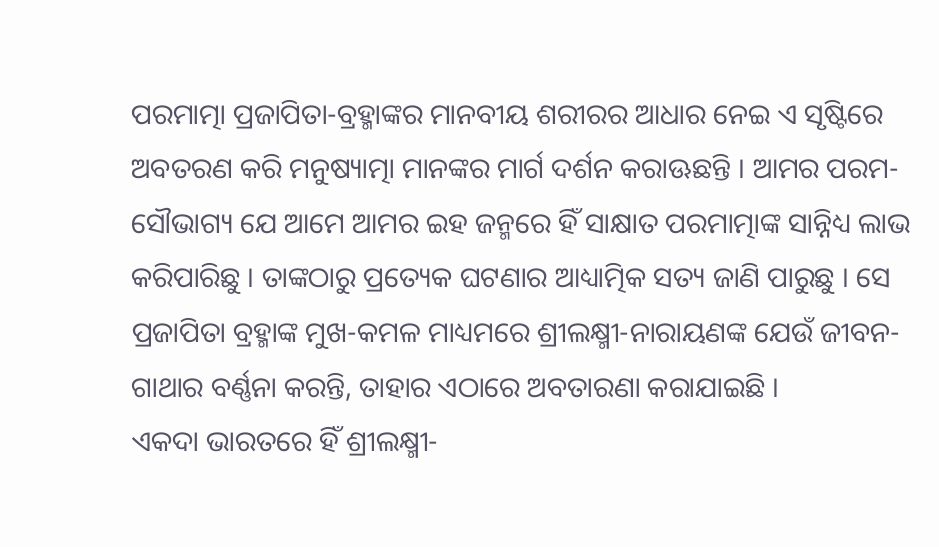ପରମାତ୍ମା ପ୍ରଜାପିତା-ବ୍ରହ୍ମାଙ୍କର ମାନବୀୟ ଶରୀରର ଆଧାର ନେଇ ଏ ସୃଷ୍ଟିରେ ଅବତରଣ କରି ମନୁଷ୍ୟାତ୍ମା ମାନଙ୍କର ମାର୍ଗ ଦର୍ଶନ କରାଊଛନ୍ତି । ଆମର ପରମ-ସୌଭାଗ୍ୟ ଯେ ଆମେ ଆମର ଇହ ଜନ୍ମରେ ହିଁ ସାକ୍ଷାତ ପରମାତ୍ମାଙ୍କ ସାନ୍ନିଧ୍ୟ ଲାଭ କରିପାରିଛୁ । ତାଙ୍କଠାରୁ ପ୍ରତ୍ୟେକ ଘଟଣାର ଆଧ୍ୟାତ୍ମିକ ସତ୍ୟ ଜାଣି ପାରୁଛୁ । ସେ ପ୍ରଜାପିତା ବ୍ରହ୍ମାଙ୍କ ମୁଖ-କମଳ ମାଧ୍ୟମରେ ଶ୍ରୀଲକ୍ଷ୍ମୀ-ନାରାୟଣଙ୍କ ଯେଉଁ ଜୀବନ-ଗାଥାର ବର୍ଣ୍ଣନା କରନ୍ତି, ତାହାର ଏଠାରେ ଅବତାରଣା କରାଯାଇଛି ।
ଏକଦା ଭାରତରେ ହିଁ ଶ୍ରୀଲକ୍ଷ୍ମୀ-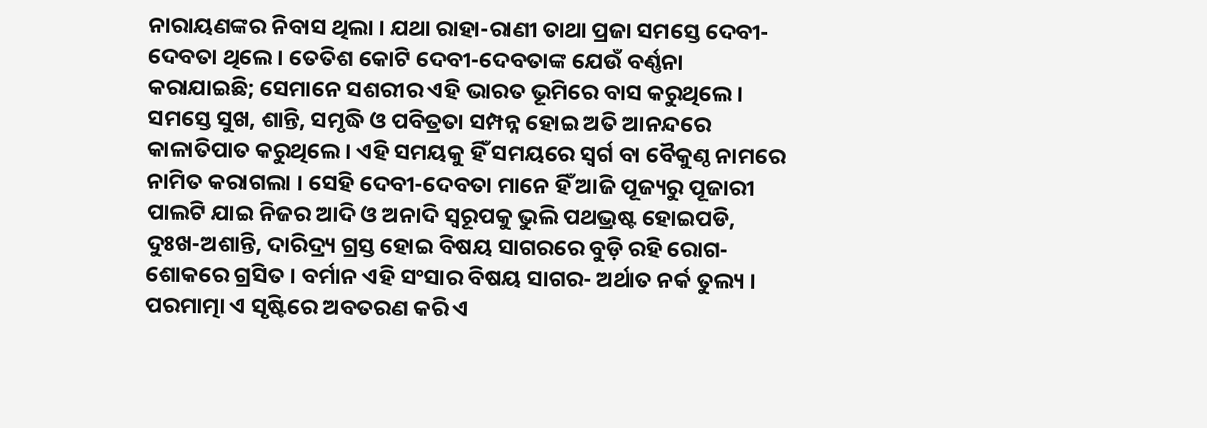ନାରାୟଣଙ୍କର ନିବାସ ଥିଲା । ଯଥା ରାହା-ରାଣୀ ତାଥା ପ୍ରଜା ସମସ୍ତେ ଦେବୀ-ଦେବତା ଥିଲେ । ତେତିଶ କୋଟି ଦେବୀ-ଦେବତାଙ୍କ ଯେଉଁ ବର୍ଣ୍ଣନା କରାଯାଇଛି; ସେମାନେ ସଶରୀର ଏହି ଭାରତ ଭୂମିରେ ବାସ କରୁଥିଲେ । ସମସ୍ତେ ସୁଖ, ଶାନ୍ତି, ସମୃଦ୍ଧି ଓ ପବିତ୍ରତା ସମ୍ପନ୍ନ ହୋଇ ଅତି ଆନନ୍ଦରେ କାଳାତିପାତ କରୁଥିଲେ । ଏହି ସମୟକୁ ହିଁ ସମୟରେ ସ୍ୱର୍ଗ ବା ବୈକୁଣ୍ଠ ନାମରେ ନାମିତ କରାଗଲା । ସେହି ଦେବୀ-ଦେବତା ମାନେ ହିଁ ଆଜି ପୂଜ୍ୟରୁ ପୂଜାରୀ ପାଲଟି ଯାଇ ନିଜର ଆଦି ଓ ଅନାଦି ସ୍ୱରୂପକୁ ଭୁଲି ପଥଭ୍ରଷ୍ଟ ହୋଇପଡି, ଦୁଃଖ-ଅଶାନ୍ତି, ଦାରିଦ୍ର୍ୟ ଗ୍ରସ୍ତ ହୋଇ ବିଷୟ ସାଗରରେ ବୁଡ଼ି ରହି ରୋଗ-ଶୋକରେ ଗ୍ରସିତ । ବର୍ମାନ ଏହି ସଂସାର ବିଷୟ ସାଗର- ଅର୍ଥାତ ନର୍କ ତୁଲ୍ୟ । ପରମାତ୍ମା ଏ ସୃଷ୍ଟିରେ ଅବତରଣ କରି ଏ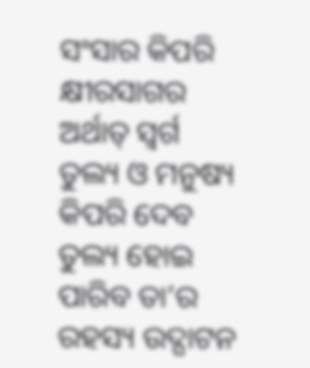ସଂସାର କିପରି କ୍ଷୀରସାଗର ଅର୍ଥାତ୍ ସ୍ୱର୍ଗ ତୁଲ୍ୟ ଓ ମନୁଷ୍ୟ କିପରି ଦେବ ତୁଲ୍ୟ ହୋଇ ପାରିବ ତା’ର ରହସ୍ୟ ଉଦ୍ଘାଟନ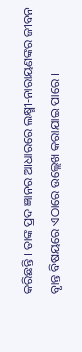କରିଛନ୍ତି । ତାଙ୍କ ପ୍ରଦ ଜ୍ଞାନର ଆଧାରରେ ଲକ୍ଷ୍ମୀ-ନାରାୟଣଙ୍କର ଜୀବନ ବୃାନ୍ତ ବିଷୟରେ ଏଠାରେ ଉଲ୍ଲେଖ କରାଯାଇ ପାରେ ।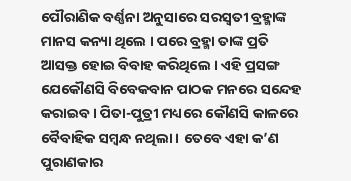ପୌରାଣିକ ବର୍ଣ୍ଣନା ଅନୁସାରେ ସରସ୍ୱତୀ ବ୍ରହ୍ମାଙ୍କ ମାନସ କନ୍ୟା ଥିଲେ । ପରେ ବ୍ରହ୍ମା ତାଙ୍କ ପ୍ରତି ଆସକ୍ତ ହୋଇ ବିବାହ କରିଥିଲେ । ଏହି ପ୍ରସଙ୍ଗ ଯେକୌଣସି ବିବେକବାନ ପାଠକ ମନରେ ସନ୍ଦେହ କରାଇବ । ପିତା-ପୁତ୍ରୀ ମଧ୍ୟରେ କୌଣସି କାଳରେ ବୈବାହିକ ସମ୍ବନ୍ଧ ନଥିଲା । ତେବେ ଏହା କ’ଣ ପୁରାଣକାର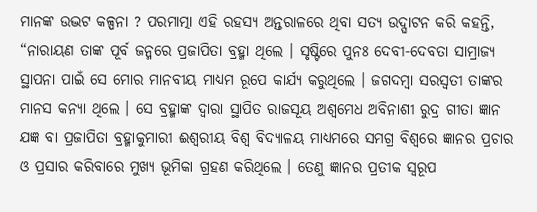ମାନଙ୍କ ଉଦ୍ଭଟ କଳ୍ପନା ? ପରମାତ୍ମା ଏହି ରହସ୍ୟ ଅନ୍ତରାଳରେ ଥିବା ସତ୍ୟ ଉଦ୍ଘାଟନ କରି କହନ୍ତି, “ନାରାୟଣ ତାଙ୍କ ପୂର୍ବ ଜନ୍ମରେ ପ୍ରଜାପିତା ବ୍ରହ୍ମା ଥିଲେ । ସୃଷ୍ଟିରେ ପୁନଃ ଦେବୀ-ଦେବତା ସାମ୍ରାଜ୍ୟ ସ୍ଥାପନା ପାଇଁ ସେ ମୋର ମାନବୀୟ ମାଧ୍ୟମ ରୂପେ କାର୍ଯ୍ୟ କରୁଥିଲେ । ଜଗଦମ୍ବା ସରସ୍ୱତୀ ତାଙ୍କର ମାନସ କନ୍ୟା ଥିଲେ । ସେ ବ୍ରହ୍ମାଙ୍କ ଦ୍ୱାରା ସ୍ଥାପିତ ରାଜସୂୟ ଅଶ୍ୱମେଧ ଅବିନାଶୀ ରୁଦ୍ର ଗୀତା ଜ୍ଞାନ ଯଜ୍ଞ ବା ପ୍ରଜାପିତା ବ୍ରହ୍ମାକୁମାରୀ ଈଶ୍ୱରୀୟ ବିଶ୍ୱ ବିଦ୍ୟାଳୟ ମାଧ୍ୟମରେ ସମଗ୍ର ବିଶ୍ୱରେ ଜ୍ଞାନର ପ୍ରଚାର ଓ ପ୍ରସାର କରିବାରେ ମୁଖ୍ୟ ଭୂମିକା ଗ୍ରହଣ କରିଥିଲେ । ତେଣୁ ଜ୍ଞାନର ପ୍ରତୀକ ସ୍ୱରୂପ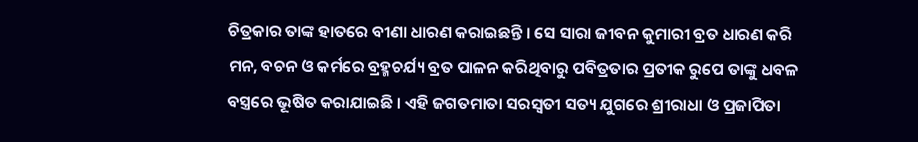ଚିତ୍ରକାର ତାଙ୍କ ହାତରେ ବୀଣା ଧାରଣ କରାଇଛନ୍ତି । ସେ ସାରା ଜୀବନ କୁମାରୀ ବ୍ରତ ଧାରଣ କରି ମନ, ବଚନ ଓ କର୍ମରେ ବ୍ରହ୍ମଚର୍ଯ୍ୟ ବ୍ରତ ପାଳନ କରିଥିବାରୁ ପବିତ୍ରତାର ପ୍ରତୀକ ରୁପେ ତାଙ୍କୁ ଧବଳ ବସ୍ତ୍ରରେ ଭୂଷିତ କରାଯାଇଛି । ଏହି ଜଗତମାତା ସରସ୍ୱତୀ ସତ୍ୟ ଯୁଗରେ ଶ୍ରୀରାଧା ଓ ପ୍ରଜାପିତା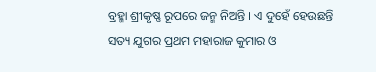ବ୍ରହ୍ମା ଶ୍ରୀକୃଷ୍ଣ ରୂପରେ ଜନ୍ମ ନିଅନ୍ତି । ଏ ଦୁହେଁ ହେଉଛନ୍ତି ସତ୍ୟ ଯୁଗର ପ୍ରଥମ ମହାରାଜ କୁମାର ଓ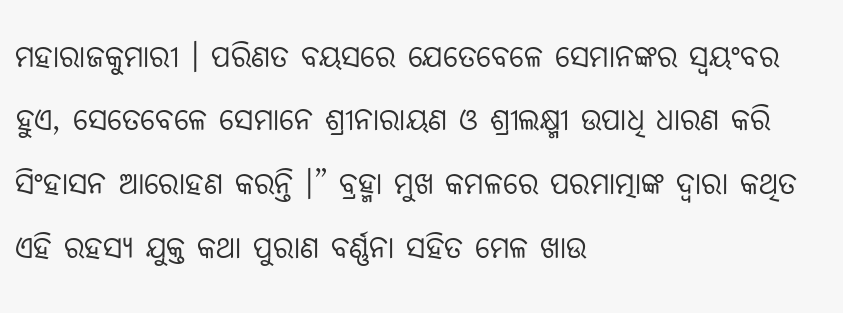ମହାରାଜକୁମାରୀ । ପରିଣତ ବୟସରେ ଯେତେବେଳେ ସେମାନଙ୍କର ସ୍ୱୟଂବର ହୁଏ, ସେତେବେଳେ ସେମାନେ ଶ୍ରୀନାରାୟଣ ଓ ଶ୍ରୀଲକ୍ଷ୍ମୀ ଉପାଧି ଧାରଣ କରି ସିଂହାସନ ଆରୋହଣ କରନ୍ତି ।” ବ୍ରହ୍ମା ମୁଖ କମଳରେ ପରମାତ୍ମାଙ୍କ ଦ୍ୱାରା କଥିତ ଏହି ରହସ୍ୟ ଯୁକ୍ତ କଥା ପୁରାଣ ବର୍ଣ୍ଣନା ସହିତ ମେଳ ଖାଉ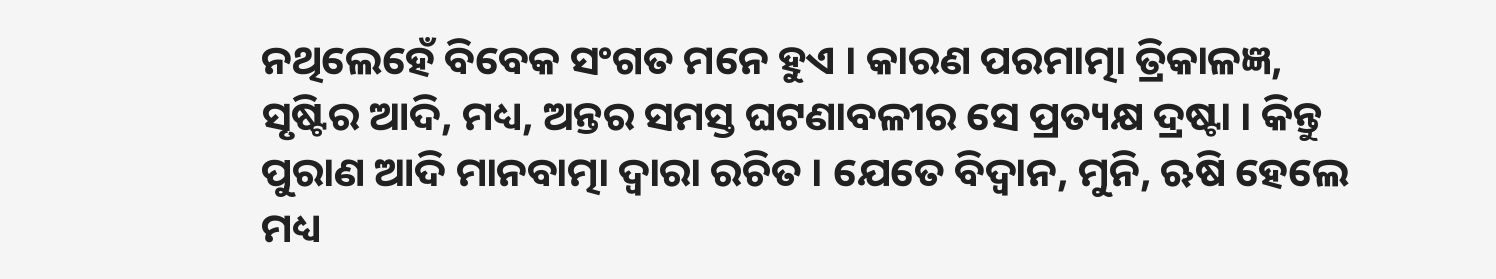ନଥିଲେହେଁ ବିବେକ ସଂଗତ ମନେ ହୁଏ । କାରଣ ପରମାତ୍ମା ତ୍ରିକାଳଜ୍ଞ, ସୃଷ୍ଟିର ଆଦି, ମଧ୍ୟ, ଅନ୍ତର ସମସ୍ତ ଘଟଣାବଳୀର ସେ ପ୍ରତ୍ୟକ୍ଷ ଦ୍ରଷ୍ଟା । କିନ୍ତୁ ପୁରାଣ ଆଦି ମାନବାତ୍ମା ଦ୍ୱାରା ରଚିତ । ଯେତେ ବିଦ୍ୱାନ, ମୁନି, ଋଷି ହେଲେ ମଧ୍ୟ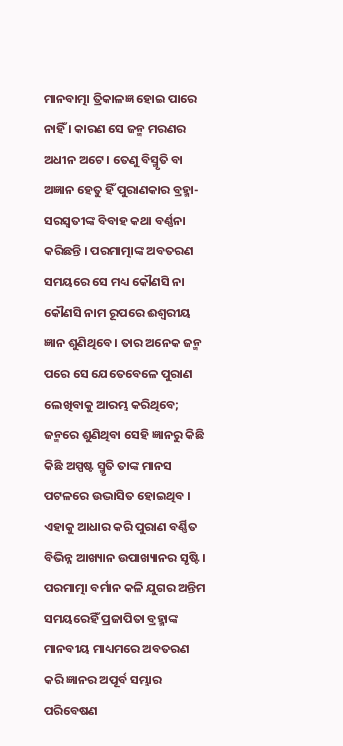ମାନବାତ୍ମା ତ୍ରିକାଳଜ୍ଞ ହୋଇ ପାରେ ନାହିଁ । କାରଣ ସେ ଜନ୍ମ ମରଣର ଅଧୀନ ଅଟେ । ତେଣୁ ବିସ୍ମୃତି ବା ଅଜ୍ଞାନ ହେତୁ ହିଁ ପୁରାଣକାର ବ୍ରହ୍ମା-ସରସ୍ୱତୀଙ୍କ ବିବାହ କଥା ବର୍ଣ୍ଣନା କରିଛନ୍ତି । ପରମାତ୍ମାଙ୍କ ଅବତରଣ ସମୟରେ ସେ ମଧ୍ୟ କୌଣସି ନା କୌଣସି ନାମ ରୂପରେ ଈଶ୍ୱରୀୟ ଜ୍ଞାନ ଶୁଣିଥିବେ । ତାର ଅନେକ ଜନ୍ମ ପରେ ସେ ଯେତେବେଳେ ପୁରାଣ ଲେଖିବାକୁ ଆରମ୍ଭ କରିଥିବେ; ଜନ୍ମରେ ଶୁଣିଥିବା ସେହି ଜ୍ଞାନରୁ କିଛି କିଛି ଅସ୍ପଷ୍ଟ ସ୍ମୃତି ତାଙ୍କ ମାନସ ପଟଳରେ ଉଦ୍ଭାସିତ ହୋଇଥିବ । ଏହାକୁ ଆଧାର କରି ପୁରାଣ ବର୍ଣ୍ଣିତ ବିଭିନ୍ନ ଆଖ୍ୟାନ ଉପାଖ୍ୟାନର ସୃଷ୍ଟି । ପରମାତ୍ମା ବର୍ମାନ କଳି ଯୁଗର ଅନ୍ତିମ ସମୟରେହିଁ ପ୍ରଜାପିତା ବ୍ରହ୍ମାଙ୍କ ମାନବୀୟ ମାଧ୍ୟମରେ ଅବତରଣ କରି ଜ୍ଞାନର ଅପୂର୍ବ ସମ୍ଭାର ପରିବେଷଣ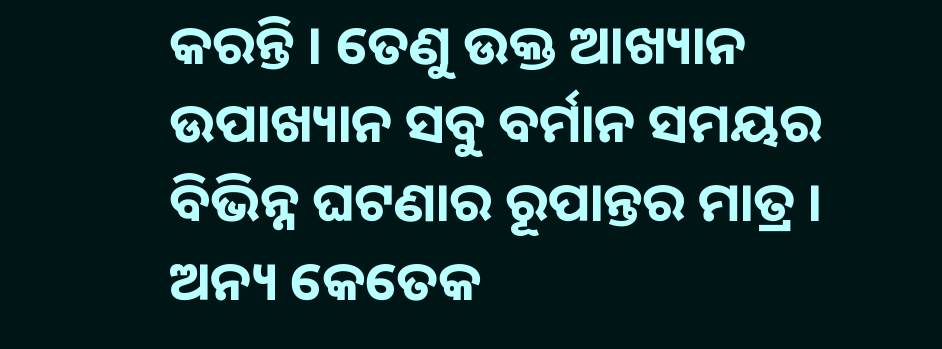କରନ୍ତି । ତେଣୁ ଉକ୍ତ ଆଖ୍ୟାନ ଉପାଖ୍ୟାନ ସବୁ ବର୍ମାନ ସମୟର ବିଭିନ୍ନ ଘଟଣାର ରୂପାନ୍ତର ମାତ୍ର ।
ଅନ୍ୟ କେତେକ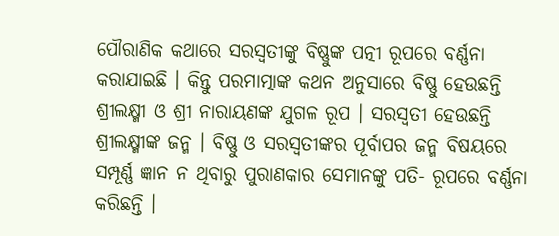ପୌରାଣିକ କଥାରେ ସରସ୍ୱତୀଙ୍କୁ ବିଷ୍ଣୁଙ୍କ ପତ୍ନୀ ରୂପରେ ବର୍ଣ୍ଣନା କରାଯାଇଛି । କିନ୍ତୁ ପରମାତ୍ମାଙ୍କ କଥନ ଅନୁସାରେ ବିଷ୍ଣୁ ହେଉଛନ୍ତି ଶ୍ରୀଲକ୍ଷ୍ମୀ ଓ ଶ୍ରୀ ନାରାୟଣଙ୍କ ଯୁଗଳ ରୂପ । ସରସ୍ୱତୀ ହେଉଛନ୍ତି ଶ୍ରୀଲକ୍ଷ୍ମୀଙ୍କ ଜନ୍ମ । ବିଷ୍ଣୁ ଓ ସରସ୍ୱତୀଙ୍କର ପୂର୍ବାପର ଜନ୍ମ ବିଷୟରେ ସମ୍ପୂର୍ଣ୍ଣ ଜ୍ଞାନ ନ ଥିବାରୁ ପୁରାଣକାର ସେମାନଙ୍କୁ ପତି- ରୂପରେ ବର୍ଣ୍ଣନା କରିଛନ୍ତି ।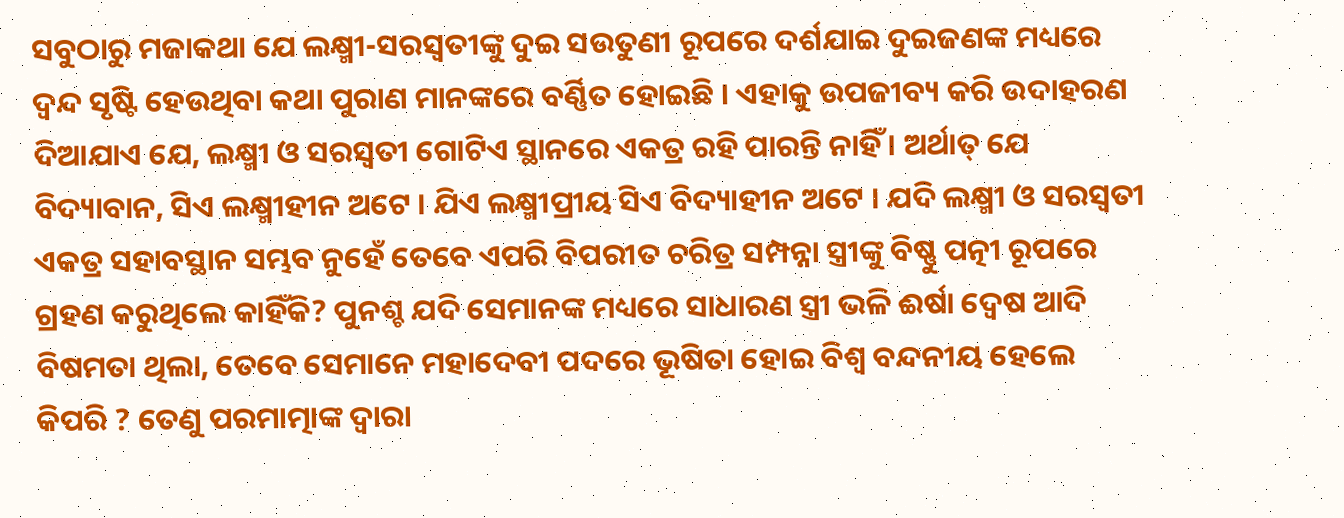ସବୁଠାରୁ ମଜାକଥା ଯେ ଲକ୍ଷ୍ମୀ-ସରସ୍ୱତୀଙ୍କୁ ଦୁଇ ସଉତୁଣୀ ରୂପରେ ଦର୍ଶଯାଇ ଦୁଇଜଣଙ୍କ ମଧ୍ୟରେ ଦ୍ୱନ୍ଦ ସୃଷ୍ଟି ହେଉଥିବା କଥା ପୁରାଣ ମାନଙ୍କରେ ବର୍ଣ୍ଣିତ ହୋଇଛି । ଏହାକୁ ଉପଜୀବ୍ୟ କରି ଉଦାହରଣ ଦିଆଯାଏ ଯେ, ଲକ୍ଷ୍ମୀ ଓ ସରସ୍ୱତୀ ଗୋଟିଏ ସ୍ଥାନରେ ଏକତ୍ର ରହି ପାରନ୍ତି ନାହିଁ । ଅର୍ଥାତ୍ ଯେ ବିଦ୍ୟାବାନ, ସିଏ ଲକ୍ଷ୍ମୀହୀନ ଅଟେ । ଯିଏ ଲକ୍ଷ୍ମୀପ୍ରୀୟ ସିଏ ବିଦ୍ୟାହୀନ ଅଟେ । ଯଦି ଲକ୍ଷ୍ମୀ ଓ ସରସ୍ୱତୀ ଏକତ୍ର ସହାବସ୍ଥାନ ସମ୍ଭବ ନୁହେଁ ତେବେ ଏପରି ବିପରୀତ ଚରିତ୍ର ସମ୍ପନ୍ନା ସ୍ତ୍ରୀଙ୍କୁ ବିଷ୍ଣୁ ପତ୍ନୀ ରୂପରେ ଗ୍ରହଣ କରୁଥିଲେ କାହିଁକି? ପୁନଶ୍ଚ ଯଦି ସେମାନଙ୍କ ମଧ୍ୟରେ ସାଧାରଣ ସ୍ତ୍ରୀ ଭଳି ଈର୍ଷା ଦ୍ୱେଷ ଆଦି ବିଷମତା ଥିଲା, ତେବେ ସେମାନେ ମହାଦେବୀ ପଦରେ ଭୂଷିତା ହୋଇ ବିଶ୍ୱ ବନ୍ଦନୀୟ ହେଲେ କିପରି ? ତେଣୁ ପରମାତ୍ମାଙ୍କ ଦ୍ୱାରା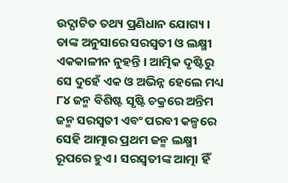ଉଦ୍ଘାଟିତ ତଥ୍ୟ ପ୍ରଣିଧାନ ଯୋଗ୍ୟ । ତାଙ୍କ ଅନୁସାରେ ସରସ୍ୱତୀ ଓ ଲକ୍ଷ୍ମୀ ଏକକାଳୀନ ନୁହନ୍ତି । ଆତ୍ମିକ ଦୃଷ୍ଟିରୁ ସେ ଦୁହେଁ ଏକ ଓ ଅଭିନ୍ନ ହେଲେ ମଧ୍ୟ ୮୪ ଜନ୍ମ ବିଶିଷ୍ଟ ସୃଷ୍ଟି ଚକ୍ରରେ ଅନ୍ତିମ ଜନ୍ମ ସରସ୍ୱତୀ ଏବଂ ପରବୀ କଳ୍ପରେ ସେହି ଆତ୍ମାର ପ୍ରଥମ ଜନ୍ମ ଲକ୍ଷ୍ମୀ ରୂପରେ ହୁଏ । ସରସ୍ୱତୀଙ୍କ ଆତ୍ମା ହିଁ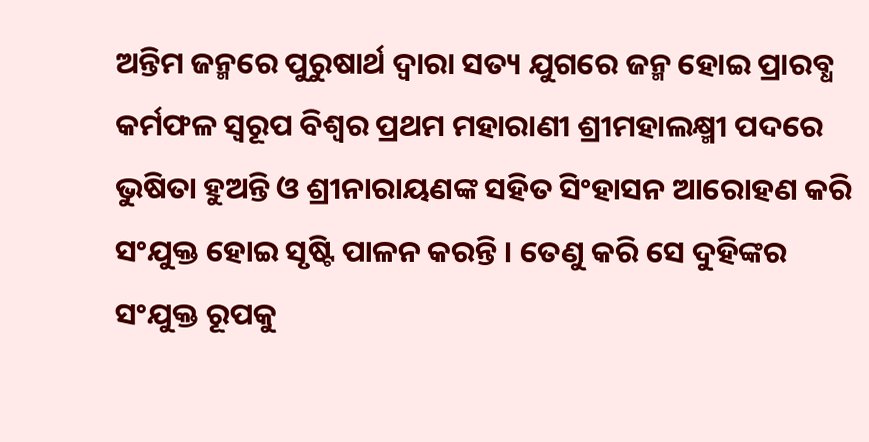ଅନ୍ତିମ ଜନ୍ମରେ ପୁରୁଷାର୍ଥ ଦ୍ୱାରା ସତ୍ୟ ଯୁଗରେ ଜନ୍ମ ହୋଇ ପ୍ରାରବ୍ଧ କର୍ମଫଳ ସ୍ୱରୂପ ବିଶ୍ୱର ପ୍ରଥମ ମହାରାଣୀ ଶ୍ରୀମହାଲକ୍ଷ୍ମୀ ପଦରେ ଭୁଷିତା ହୁଅନ୍ତି ଓ ଶ୍ରୀନାରାୟଣଙ୍କ ସହିତ ସିଂହାସନ ଆରୋହଣ କରି ସଂଯୁକ୍ତ ହୋଇ ସୃଷ୍ଟି ପାଳନ କରନ୍ତି । ତେଣୁ କରି ସେ ଦୁହିଙ୍କର ସଂଯୁକ୍ତ ରୂପକୁ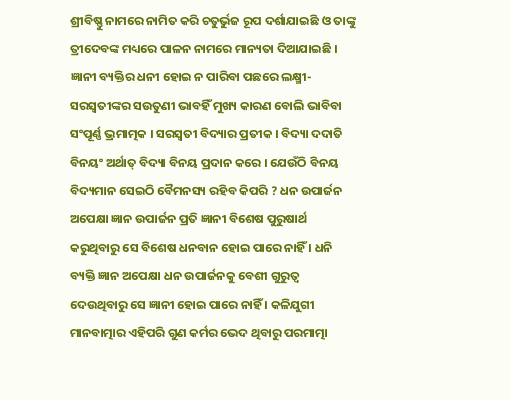ଶ୍ରୀବିଷ୍ଣୁ ନାମରେ ନାମିତ କରି ଚତୁର୍ଭୁଜ ରୂପ ଦର୍ଶାଯାଇଛି ଓ ତାଙ୍କୁ ତ୍ରୀଦେବଙ୍କ ମଧ୍ୟରେ ପାଳନ ନାମରେ ମାନ୍ୟତା ଦିଆଯାଇଛି । ଜ୍ଞାନୀ ବ୍ୟକ୍ତିର ଧନୀ ହୋଇ ନ ପାରିବା ପଛରେ ଲକ୍ଷ୍ମୀ-ସରସ୍ୱତୀଙ୍କର ସଉତୁଣୀ ଭାବହିଁ ମୁଖ୍ୟ କାରଣ ବୋଲି ଭାବିବା ସଂପୂର୍ଣ୍ଣ ଭ୍ରମାତ୍ମକ । ସରସ୍ୱତୀ ବିଦ୍ୟାର ପ୍ରତୀକ । ବିଦ୍ୟା ଦଦାତି ବିନୟଂ ଅର୍ଥାତ୍ ବିଦ୍ୟା ବିନୟ ପ୍ରଦାନ କରେ । ଯେଉଁଠି ବିନୟ ବିଦ୍ୟମାନ ସେଇଠି ବୈମନସ୍ୟ ରହିବ କିପରି ? ଧନ ଉପାର୍ଜନ ଅପେକ୍ଷା ଜ୍ଞାନ ଉପାର୍ଜନ ପ୍ରତି ଜ୍ଞାନୀ ବିଶେଷ ପୁରୁଷାର୍ଥ କରୁଥିବାରୁ ସେ ବିଶେଷ ଧନବାନ ହୋଇ ପାରେ ନାହିଁ । ଧନି ବ୍ୟକ୍ତି ଜ୍ଞାନ ଅପେକ୍ଷା ଧନ ଉପାର୍ଜନକୁ ବେଶୀ ଗୁରୁତ୍ୱ ଦେଉଥିବାରୁ ସେ ଜ୍ଞାନୀ ହୋଇ ପାରେ ନାହିଁ । କଳିଯୁଗୀ ମାନବାତ୍ମାର ଏହିପରି ଗୁଣ କର୍ମର ଭେଦ ଥିବାରୁ ପରମାତ୍ମା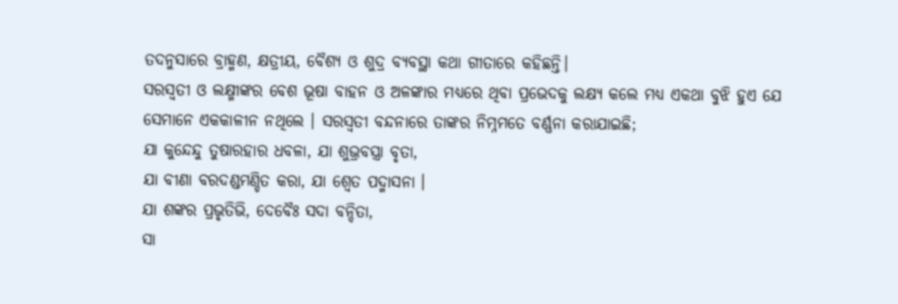ତଦନୁସାରେ ବ୍ରାହ୍ମଣ, କ୍ଷତ୍ରୀୟ, ବୈଶ୍ୟ ଓ ଶୁଦ୍ର ବ୍ୟବସ୍ଥା କଥା ଗୀତାରେ କହିଛନ୍ତି।
ସରସ୍ୱତୀ ଓ ଲକ୍ଷ୍ମୀଙ୍କର ବେଶ ଭୂଷା ବାହନ ଓ ଅଳଙ୍କାର ମଧ୍ୟରେ ଥିବା ପ୍ରଭେଦକୁ ଲକ୍ଷ୍ୟ କଲେ ମଧ୍ୟ ଏକଥା ବୁଝି ହୁଏ ଯେ ସେମାନେ ଏକକାଳୀନ ନଥିଲେ । ସରସ୍ୱତୀ ବନ୍ଦନାରେ ତାଙ୍କର ନିମ୍ନମତେ ବର୍ଣ୍ଣନା କରାଯାଇଛି;
ଯା କୁନ୍ଦେନ୍ଦୁ ତୁଷାରହାର ଧବଳା, ଯା ଶୁଭ୍ରବସ୍ତ୍ରା ବୃତା,
ଯା ବୀଣା ବରଦଣ୍ଡମଣ୍ଡିତ କରା, ଯା ଶ୍ୱେତ ପଦ୍ମାସନା ।
ଯା ଶଙ୍କର ପ୍ରଭୃତିଭି, ଦେବୈଃ ସଦା ବନ୍ଦିତା,
ସା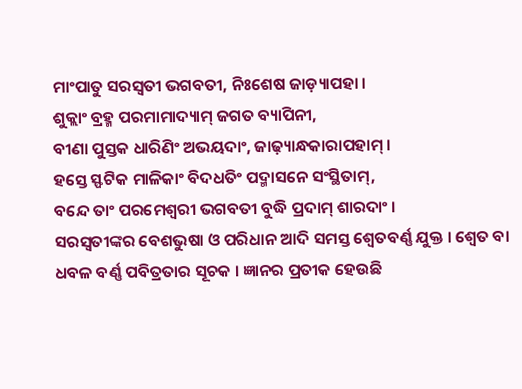ମାଂପାତୁ ସରସ୍ୱତୀ ଭଗବତୀ, ନିଃଶେଷ ଜାଡ଼୍ୟାପହା ।
ଶୁକ୍ଲାଂ ବ୍ରହ୍ମ ପରମାମାଦ୍ୟାମ୍ ଜଗତ ବ୍ୟାପିନୀ,
ବୀଣା ପୁସ୍ତକ ଧାରିଣିଂ ଅଭୟଦାଂ, ଜାଢ଼୍ୟାନ୍ଧକାରାପହାମ୍ ।
ହସ୍ତେ ସ୍ଫଟିକ ମାଳିକାଂ ବିଦଧତିଂ ପଦ୍ମାସନେ ସଂସ୍ଥିତାମ୍,
ବନ୍ଦେ ତାଂ ପରମେଶ୍ୱରୀ ଭଗବତୀ ବୁଦ୍ଧି ପ୍ରଦାମ୍ ଶାରଦାଂ ।
ସରସ୍ୱତୀଙ୍କର ବେଶଭୁଷା ଓ ପରିଧାନ ଆଦି ସମସ୍ତ ଶ୍ୱେତବର୍ଣ୍ଣ ଯୁକ୍ତ । ଶ୍ୱେତ ବା ଧବଳ ବର୍ଣ୍ଣ ପବିତ୍ରତାର ସୂଚକ । ଜ୍ଞାନର ପ୍ରତୀକ ହେଉଛି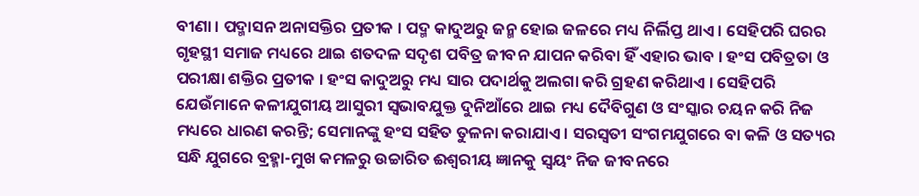ବୀଣା । ପଦ୍ମାସନ ଅନାସକ୍ତିର ପ୍ରତୀକ । ପଦ୍ମ କାଦୁଅରୁ ଜନ୍ମ ହୋଇ ଜଳରେ ମଧ୍ୟ ନିର୍ଲିପ୍ତ ଥାଏ । ସେହିପରି ଘରର ଗୃହସ୍ଥୀ ସମାଜ ମଧ୍ୟରେ ଥାଇ ଶତଦଳ ସଦୃଶ ପବିତ୍ର ଜୀବନ ଯାପନ କରିବା ହିଁ ଏହାର ଭାବ । ହଂସ ପବିତ୍ରତା ଓ ପରୀକ୍ଷା ଶକ୍ତିର ପ୍ରତୀକ । ହଂସ କାଦୁଅରୁ ମଧ୍ୟ ସାର ପଦାର୍ଥକୁ ଅଲଗା କରି ଗ୍ରହଣ କରିଥାଏ । ସେହିପରି ଯେଉଁମାନେ କଳୀଯୁଗୀୟ ଆସୁରୀ ସ୍ୱଭାବଯୁକ୍ତ ଦୁନିଆଁରେ ଥାଇ ମଧ୍ୟ ଦୈବିଗୁଣ ଓ ସଂସ୍କାର ଚୟନ କରି ନିଜ ମଧ୍ୟରେ ଧାରଣ କରନ୍ତି; ସେମାନଙ୍କୁ ହଂସ ସହିତ ତୁଳନା କରାଯାଏ । ସରସ୍ୱତୀ ସଂଗମଯୁଗରେ ବା କଳି ଓ ସତ୍ୟର ସନ୍ଧି ଯୁଗରେ ବ୍ରହ୍ମା-ମୁଖ କମଳରୁ ଉଚ୍ଚାରିତ ଈଶ୍ୱରୀୟ ଜ୍ଞାନକୁ ସ୍ୱୟଂ ନିଜ ଜୀବନରେ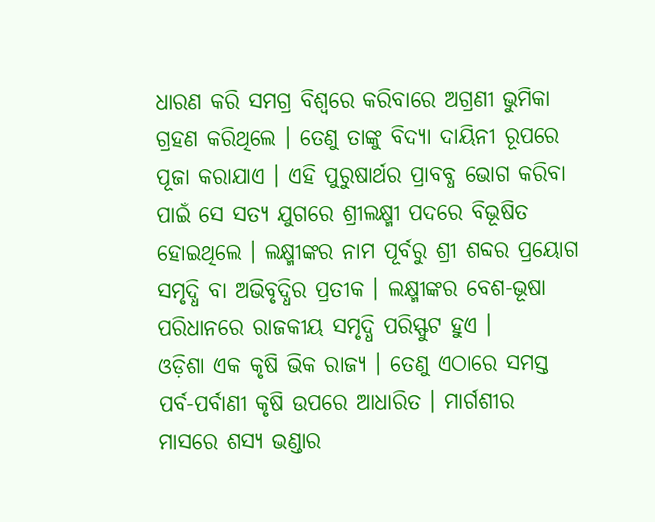ଧାରଣ କରି ସମଗ୍ର ବିଶ୍ୱରେ କରିବାରେ ଅଗ୍ରଣୀ ଭୁମିକା ଗ୍ରହଣ କରିଥିଲେ । ତେଣୁ ତାଙ୍କୁ ବିଦ୍ୟା ଦାୟିନୀ ରୂପରେ ପୂଜା କରାଯାଏ । ଏହି ପୁରୁଷାର୍ଥର ପ୍ରାବବ୍ଧ ଭୋଗ କରିବା ପାଇଁ ସେ ସତ୍ୟ ଯୁଗରେ ଶ୍ରୀଲକ୍ଷ୍ମୀ ପଦରେ ବିଭୂଷିତ ହୋଇଥିଲେ । ଲକ୍ଷ୍ମୀଙ୍କର ନାମ ପୂର୍ବରୁ ଶ୍ରୀ ଶବ୍ଦର ପ୍ରୟୋଗ ସମୃଦ୍ଧି ବା ଅଭିବୃଦ୍ଧିର ପ୍ରତୀକ । ଲକ୍ଷ୍ମୀଙ୍କର ବେଶ-ଭୂଷା ପରିଧାନରେ ରାଜକୀୟ ସମୃଦ୍ଧି ପରିସ୍ଫୁଟ ହୁଏ ।
ଓଡ଼ିଶା ଏକ କୃଷି ଭିକ ରାଜ୍ୟ । ତେଣୁ ଏଠାରେ ସମସ୍ତ ପର୍ବ-ପର୍ବାଣୀ କୃଷି ଉପରେ ଆଧାରିତ । ମାର୍ଗଶୀର ମାସରେ ଶସ୍ୟ ଭଣ୍ଡାର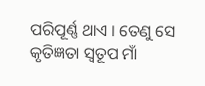ପରିପୂର୍ଣ୍ଣ ଥାଏ । ତେଣୁ ସେ କୃତିଜ୍ଞତା ସ୍ୱତୂପ ମାଁ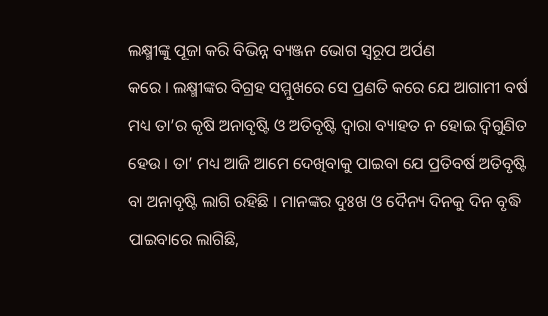ଲକ୍ଷ୍ମୀଙ୍କୁ ପୂଜା କରି ବିଭିନ୍ନ ବ୍ୟଞ୍ଜନ ଭୋଗ ସ୍ୱରୂପ ଅର୍ପଣ
କରେ । ଲକ୍ଷ୍ମୀଙ୍କର ବିଗ୍ରହ ସମ୍ମୁଖରେ ସେ ପ୍ରଣତି କରେ ଯେ ଆଗାମୀ ବର୍ଷ ମଧ୍ୟ ତା’ର କୃଷି ଅନାବୃଷ୍ଟି ଓ ଅତିବୃଷ୍ଟି ଦ୍ୱାରା ବ୍ୟାହତ ନ ହୋଇ ଦ୍ୱିଗୁଣିତ ହେଉ । ତା’ ମଧ୍ୟ ଆଜି ଆମେ ଦେଖିବାକୁ ପାଇବା ଯେ ପ୍ରତିବର୍ଷ ଅତିବୃଷ୍ଟି ବା ଅନାବୃଷ୍ଟି ଲାଗି ରହିଛି । ମାନଙ୍କର ଦୁଃଖ ଓ ଦୈନ୍ୟ ଦିନକୁ ଦିନ ବୃଦ୍ଧି ପାଇବାରେ ଲାଗିଛି,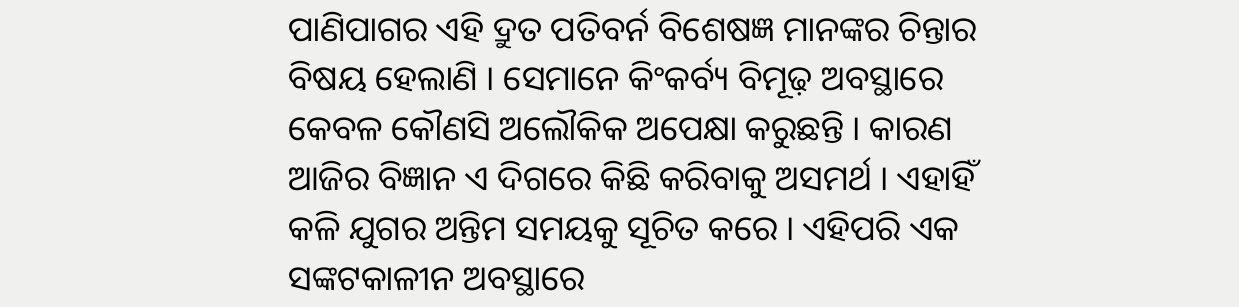ପାଣିପାଗର ଏହି ଦ୍ରୁତ ପତିବର୍ନ ବିଶେଷଜ୍ଞ ମାନଙ୍କର ଚିନ୍ତାର ବିଷୟ ହେଲାଣି । ସେମାନେ କିଂକର୍ବ୍ୟ ବିମୂଢ଼ ଅବସ୍ଥାରେ କେବଳ କୌଣସି ଅଲୌକିକ ଅପେକ୍ଷା କରୁଛନ୍ତି । କାରଣ ଆଜିର ବିଜ୍ଞାନ ଏ ଦିଗରେ କିଛି କରିବାକୁ ଅସମର୍ଥ । ଏହାହିଁ କଳି ଯୁଗର ଅନ୍ତିମ ସମୟକୁ ସୂଚିତ କରେ । ଏହିପରି ଏକ ସଙ୍କଟକାଳୀନ ଅବସ୍ଥାରେ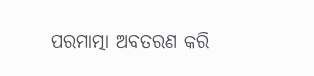ପରମାତ୍ମା ଅବତରଣ କରି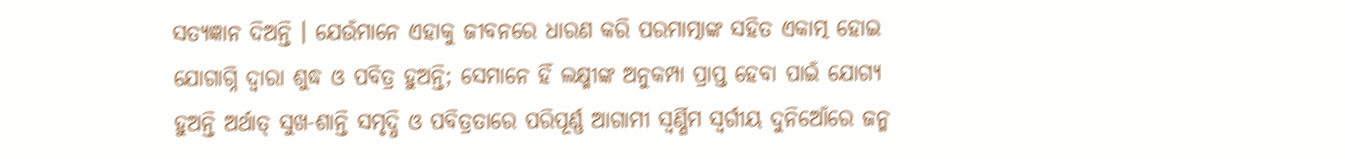ସତ୍ୟଜ୍ଞାନ ଦିଅନ୍ତି । ଯେଉଁମାନେ ଏହାକୁ ଜୀବନରେ ଧାରଣ କରି ପରମାତ୍ମାଙ୍କ ସହିତ ଏକାତ୍ମ ହୋଇ ଯୋଗାଗ୍ନି ଦ୍ୱାରା ଶୁଦ୍ଧ ଓ ପବିତ୍ର ହୁଅନ୍ତି; ସେମାନେ ହିଁ ଲକ୍ଷ୍ମୀଙ୍କ ଅନୁକମ୍ପା ପ୍ରାପ୍ତ ହେବା ପାଇଁ ଯୋଗ୍ୟ ହୁଅନ୍ତି ଅର୍ଥାତ୍ ସୁଖ-ଶାନ୍ତି ସମୃଦ୍ଧି ଓ ପବିତ୍ରତାରେ ପରିପୂର୍ଣ୍ଣ ଆଗାମୀ ସ୍ୱର୍ଣ୍ଣିମ ସ୍ୱର୍ଗୀୟ ଦୁନିଆେଁରେ ଜନ୍ମ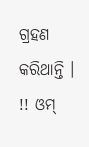ଗ୍ରହଣ କରିଥାନ୍ତି ।
!! ଓମ୍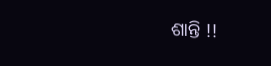ଶାନ୍ତି !!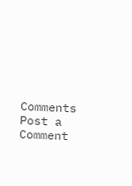Comments
Post a Comment